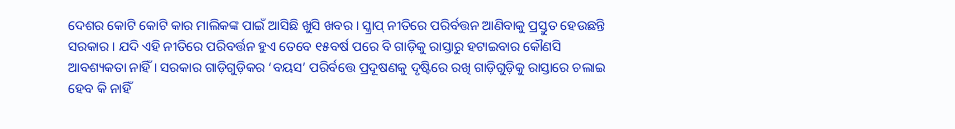ଦେଶର କୋଟି କୋଟି କାର ମାଲିକଙ୍କ ପାଇଁ ଆସିଛି ଖୁସି ଖବର । ସ୍କ୍ରାପ୍ ନୀତିରେ ପରିର୍ବତ୍ତନ ଆଣିବାକୁ ପ୍ରସ୍ତୁତ ହେଉଛନ୍ତି ସରକାର । ଯଦି ଏହି ନୀତିରେ ପରିବର୍ତ୍ତନ ହୁଏ ତେବେ ୧୫ବର୍ଷ ପରେ ବି ଗାଡ଼ିକୁ ରାସ୍ତାରୁ ହଟାଇବାର କୌଣସି ଆବଶ୍ୟକତା ନାହିଁ । ସରକାର ଗାଡ଼ିଗୁଡ଼ିକର ‘ବୟସ’ ପରିର୍ବତ୍ତେ ପ୍ରଦୂଷଣକୁ ଦୃଷ୍ଟିରେ ରଖି ଗାଡ଼ିଗୁଡ଼ିକୁ ରାସ୍ତାରେ ଚଲାଇ ହେବ କି ନାହିଁ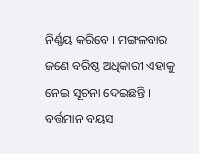ନିର୍ଣ୍ଣୟ କରିବେ । ମଙ୍ଗଳବାର ଜଣେ ବରିଷ୍ଠ ଅଧିକାରୀ ଏହାକୁ ନେଇ ସୂଚନା ଦେଇଛନ୍ତି । ବର୍ତ୍ତମାନ ବୟସ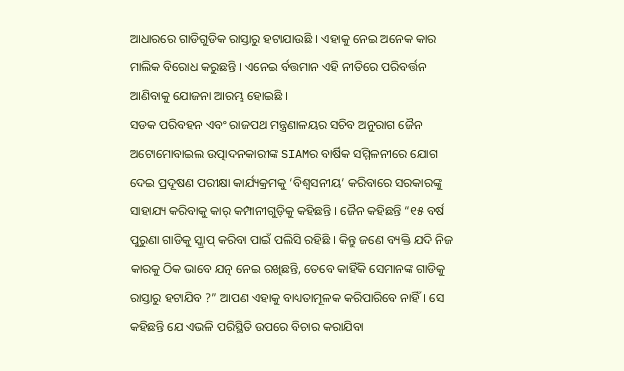ଆଧାରରେ ଗାଡିଗୁଡିକ ରାସ୍ତାରୁ ହଟାଯାଉଛି । ଏହାକୁ ନେଇ ଅନେକ କାର ମାଲିକ ବିରୋଧ କରୁଛନ୍ତି । ଏନେଇ ର୍ବତ୍ତମାନ ଏହି ନୀତିରେ ପରିବର୍ତ୍ତନ ଆଣିବାକୁ ଯୋଜନା ଆରମ୍ଭ ହୋଇଛି ।
ସଡକ ପରିବହନ ଏବଂ ରାଜପଥ ମନ୍ତ୍ରଣାଳୟର ସଚିବ ଅନୁରାଗ ଜୈନ ଅଟୋମୋବାଇଲ ଉତ୍ପାଦନକାରୀଙ୍କ SIAMର ବାର୍ଷିକ ସମ୍ମିଳନୀରେ ଯୋଗ ଦେଇ ପ୍ରଦୂଷଣ ପରୀକ୍ଷା କାର୍ଯ୍ୟକ୍ରମକୁ ‘ବିଶ୍ୱସନୀୟ’ କରିବାରେ ସରକାରଙ୍କୁ ସାହାଯ୍ୟ କରିବାକୁ କାର୍ କମ୍ପାନୀଗୁଡ଼ିକୁ କହିଛନ୍ତି । ଜୈନ କହିଛନ୍ତି “୧୫ ବର୍ଷ ପୁରୁଣା ଗାଡିକୁ ସ୍କ୍ରାପ୍ କରିବା ପାଇଁ ପଲିସି ରହିଛି । କିନ୍ତୁ ଜଣେ ବ୍ୟକ୍ତି ଯଦି ନିଜ କାରକୁ ଠିକ ଭାବେ ଯତ୍ନ ନେଇ ରଖିଛନ୍ତି, ତେବେ କାହିଁକି ସେମାନଙ୍କ ଗାଡିକୁ ରାସ୍ତାରୁ ହଟାଯିବ ?” ଆପଣ ଏହାକୁ ବାଧ୍ୟତାମୂଳକ କରିପାରିବେ ନାହିଁ। ସେ କହିଛନ୍ତି ଯେ ଏଭଳି ପରିସ୍ଥିତି ଉପରେ ବିଚାର କରାଯିବା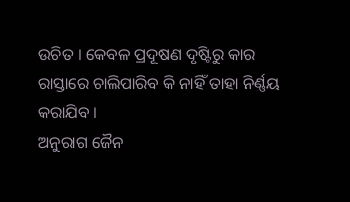ଉଚିତ । କେବଳ ପ୍ରଦୂଷଣ ଦୃଷ୍ଟିରୁ କାର ରାସ୍ତାରେ ଚାଲିପାରିବ କି ନାହିଁ ତାହା ନିର୍ଣ୍ଣୟ କରାଯିବ ।
ଅନୁରାଗ ଜୈନ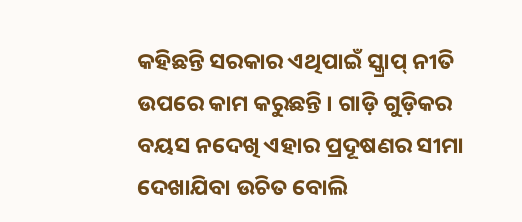କହିଛନ୍ତି ସରକାର ଏଥିପାଇଁ ସ୍କ୍ରାପ୍ ନୀତି ଉପରେ କାମ କରୁଛନ୍ତି । ଗାଡ଼ି ଗୁଡ଼ିକର ବୟସ ନଦେଖି ଏହାର ପ୍ରଦୂଷଣର ସୀମା ଦେଖାଯିବା ଉଚିତ ବୋଲି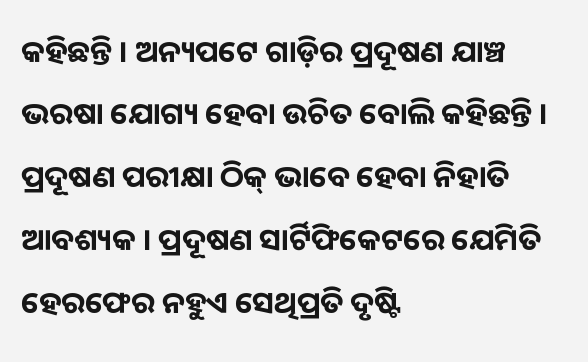କହିଛନ୍ତି । ଅନ୍ୟପଟେ ଗାଡ଼ିର ପ୍ରଦୂଷଣ ଯାଞ୍ଚ ଭରଷା ଯୋଗ୍ୟ ହେବା ଉଚିତ ବୋଲି କହିଛନ୍ତି । ପ୍ରଦୂଷଣ ପରୀକ୍ଷା ଠିକ୍ ଭାବେ ହେବା ନିହାତି ଆବଶ୍ୟକ । ପ୍ରଦୂଷଣ ସାର୍ଟିଫିକେଟରେ ଯେମିତି ହେରଫେର ନହୁଏ ସେଥିପ୍ରତି ଦୃଷ୍ଟି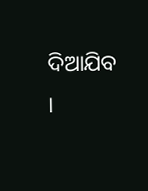ଦିଆଯିବ ।